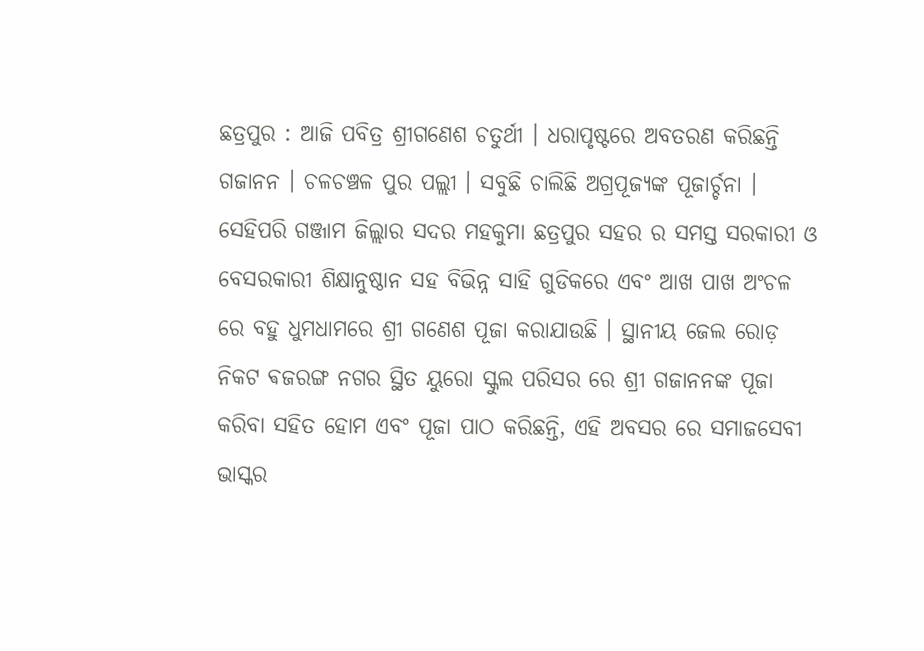ଛତ୍ରପୁର : ଆଜି ପବିତ୍ର ଶ୍ରୀଗଣେଶ ଚତୁର୍ଥୀ । ଧରାପୃଷ୍ଟରେ ଅବତରଣ କରିଛନ୍ତି ଗଜାନନ । ଚଳଚଞ୍ଚଳ ପୁର ପଲ୍ଲୀ । ସବୁଛି ଚାଲିଛି ଅଗ୍ରପୂଜ୍ୟଙ୍କ ପୂଜାର୍ଚ୍ଚନା । ସେହିପରି ଗଞ୍ଜାମ ଜିଲ୍ଲାର ସଦର ମହକୁମା ଛତ୍ରପୁର ସହର ର ସମସ୍ତ ସରକାରୀ ଓ ବେସରକାରୀ ଶିକ୍ଷାନୁଷ୍ଠାନ ସହ ବିଭିନ୍ନ ସାହି ଗୁଡିକରେ ଏବଂ ଆଖ ପାଖ ଅଂଚଳ ରେ ବହୁ ଧୁମଧାମରେ ଶ୍ରୀ ଗଣେଶ ପୂଜା କରାଯାଉଛି । ସ୍ଥାନୀୟ ଜେଲ ରୋଡ଼ ନିକଟ ଵଜରଙ୍ଗ ନଗର ସ୍ଥିତ ୟୁରୋ ସ୍କୁଲ ପରିସର ରେ ଶ୍ରୀ ଗଜାନନଙ୍କ ପୂଜା କରିବା ସହିତ ହୋମ ଏବଂ ପୂଜା ପାଠ କରିଛନ୍ତି, ଏହି ଅବସର ରେ ସମାଜସେବୀ ଭାସ୍କର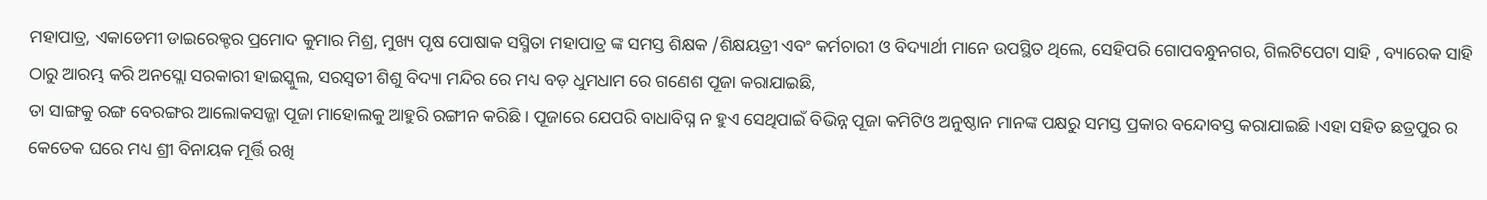ମହାପାତ୍ର, ଏକାଡେମୀ ଡାଇରେକ୍ଟର ପ୍ରମୋଦ କୁମାର ମିଶ୍ର, ମୁଖ୍ୟ ପୃଷ ପୋଷାକ ସସ୍ମିତା ମହାପାତ୍ର ଙ୍କ ସମସ୍ତ ଶିକ୍ଷକ /ଶିକ୍ଷୟତ୍ରୀ ଏବଂ କର୍ମଚାରୀ ଓ ବିଦ୍ୟାର୍ଥୀ ମାନେ ଉପସ୍ଥିତ ଥିଲେ, ସେହିପରି ଗୋପବନ୍ଧୁନଗର, ଗିଲଟିପେଟା ସାହି , ବ୍ୟାରେକ ସାହି ଠାରୁ ଆରମ୍ଭ କରି ଅନସ୍ଲୋ ସରକାରୀ ହାଇସ୍କୁଲ, ସରସ୍ବତୀ ଶିଶୁ ବିଦ୍ୟା ମନ୍ଦିର ରେ ମଧ୍ୟ ବଡ଼ ଧୁମଧାମ ରେ ଗଣେଶ ପୂଜା କରାଯାଇଛି,
ତା ସାଙ୍ଗକୁ ରଙ୍ଗ ବେରଙ୍ଗର ଆଲୋକସଜ୍ଜା ପୂଜା ମାହୋଲକୁ ଆହୁରି ରଙ୍ଗୀନ କରିଛି । ପୂଜାରେ ଯେପରି ବାଧାବିଘ୍ନ ନ ହୁଏ ସେଥିପାଇଁ ବିଭିନ୍ନ ପୂଜା କମିଟିଓ ଅନୁଷ୍ଠାନ ମାନଙ୍କ ପକ୍ଷରୁ ସମସ୍ତ ପ୍ରକାର ବନ୍ଦୋବସ୍ତ କରାଯାଇଛି ।ଏହା ସହିତ ଛତ୍ରପୁର ର କେତେକ ଘରେ ମଧ୍ୟ ଶ୍ରୀ ବିନାୟକ ମୂର୍ତ୍ତି ରଖି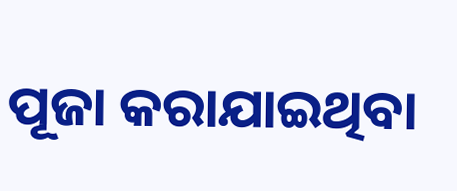ପୂଜା କରାଯାଇଥିବା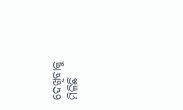ଦେଖିବାକୁ ମିଳିଛି